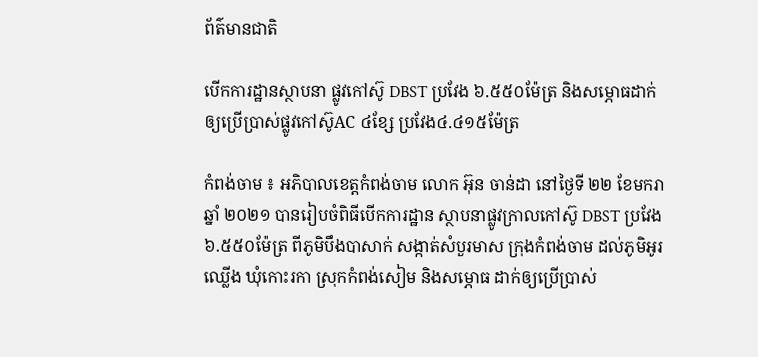ព័ត៌មានជាតិ

បើកការដ្ឋានស្ថាបនា ផ្លូវកៅស៊ូ DBST ប្រវែង ៦.៥៥០ម៉ែត្រ និងសម្ភោធដាក់ ឲ្យប្រើប្រាស់ផ្លូវកៅស៊ូAC ៤ខ្សែ ប្រវែង៤.៤១៥ម៉ែត្រ

កំពង់ចាម ៖ អភិបាលខេត្តកំពង់ចាម លោក អ៊ុន ចាន់ដា នៅថ្ងៃទី ២២ ខែមករា ឆ្នាំ ២០២១ បានរៀបចំពិធីបើកការដ្ឋាន ស្ថាបនាផ្លូវក្រាលកៅស៊ូ DBST ប្រវែង ៦.៥៥០ម៉ែត្រ ពីភូមិបឹងបាសាក់ សង្កាត់សំបួរមាស ក្រុងកំពង់ចាម ដល់ភូមិអូរឈ្លើង ឃុំកោះរកា ស្រុកកំពង់សៀម និងសម្ភោធ ដាក់ឲ្យប្រើប្រាស់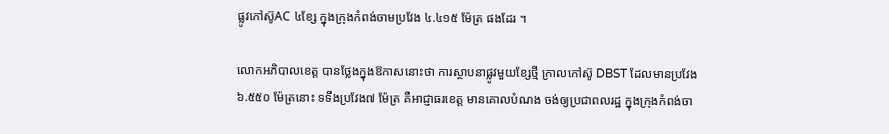ផ្លូវកៅស៊ូAC ៤ខ្សែ ក្នុងក្រុងកំពង់ចាមប្រវែង ៤.៤១៥ ម៉ែត្រ ផងដែរ ។

លោកអភិបាលខេត្ត បានថ្លែងក្នុងឱកាសនោះថា ការស្ថាបនាផ្លូវមួយខ្សែថ្មី ក្រាលកៅស៊ូ DBST ដែលមានប្រវែង ៦.៥៥០ ម៉ែត្រនោះ ទទឹងប្រវែង៧ ម៉ែត្រ គឺអាជ្ញាធរខេត្ត មានគោលបំណង ចង់ឲ្យប្រជាពលរដ្ឋ ក្នុងក្រុងកំពង់ចា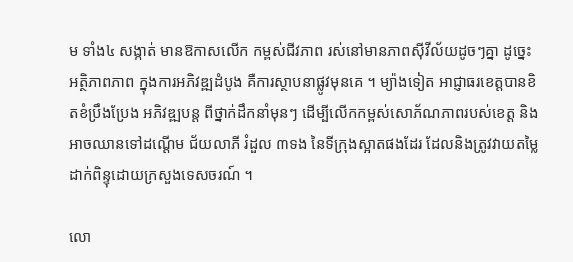ម ទាំង៤ សង្កាត់ មានឱកាសលើក កម្ពស់ជីវភាព រស់នៅមានភាពស៊ីវីល័យដូចៗគ្នា ដូច្នេះអត្ថិភាពភាព ក្នុងការអភិវឌ្ឍដំបូង គឺការស្ថាបនាផ្លូវមុនគេ ។ ម្យ៉ាងទៀត អាជ្ញាធរខេត្តបានខិតខំប្រឹងប្រែង អភិវឌ្ឍបន្ត ពីថ្នាក់ដឹកនាំមុនៗ ដើម្បីលើកកម្ពស់សោភ័ណភាពរបស់ខេត្ត និងអាចឈានទៅដណ្ដើម ជ័យលាភី រំដួល ៣ទង នៃទីក្រុងស្អាតផងដែរ ដែលនិងត្រូវវាយតម្លៃ ដាក់ពិន្ទុដោយក្រសួងទេសចរណ៍ ។

លោ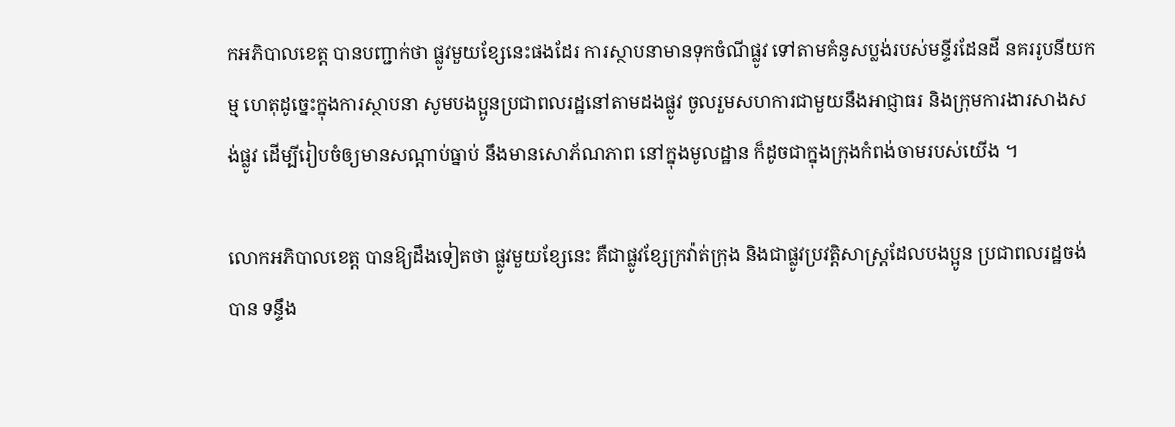កអភិបាលខេត្ត បានបញ្ជាក់ថា ផ្លូវមួយខ្សែនេះផងដែរ ការស្ថាបនាមានទុកចំណីផ្លូវ ទៅតាមគំនូសប្លង់របស់មន្ទីរដែនដី នគររូបនីយកម្ម ហេតុដូច្នេះក្នុងការស្ថាបនា សូមបងប្អូនប្រជាពលរដ្ឋនៅតាមដងផ្លូវ ចូលរួមសហការជាមួយនឹងអាជ្ញាធរ និងក្រុមការងារសាងសង់ផ្លូវ ដើម្បីរៀបចំឲ្យមានសណ្ដាប់ធ្នាប់ នឹងមានសោភ័ណភាព នៅក្នុងមូលដ្ឋាន ក៏ដូចជាក្នុងក្រុងកំពង់ចាមរបស់យើង ។

លោកអភិបាលខេត្ត បានឱ្យដឹងទៀតថា ផ្លូវមួយខ្សែនេះ គឺជាផ្លូវខ្សែក្រវ៉ាត់ក្រុង និងជាផ្លូវប្រវត្តិសាស្រ្តដែលបងប្អូន ប្រជាពលរដ្ឋចង់បាន ទន្ទឹង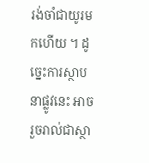រង់ចាំជាយូរមកហើយ ។ ដូច្នេះការស្ថាបនាផ្លូវនេះ អាចរួចរាល់ជាស្ថា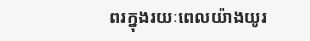ពរក្នុងរយៈពេលយ៉ាងយូរ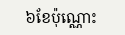៦ខែប៉ុណ្ណោះ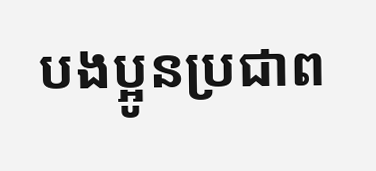បងប្អូនប្រជាព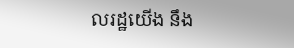លរដ្ឋយើង នឹង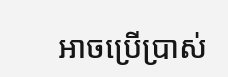អាចប្រើប្រាស់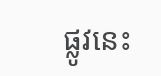ផ្លូវនេះ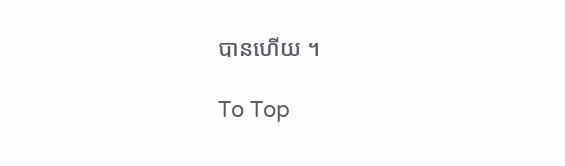បានហើយ ។

To Top